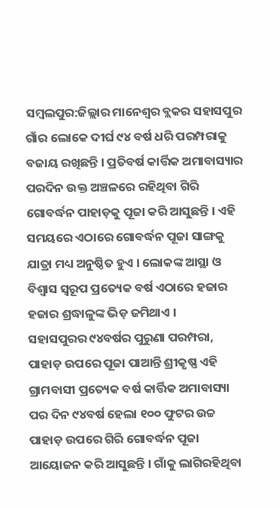ସମ୍ବଲପୁର:ଜିଲ୍ଲାର ମାନେଶ୍ବର ବ୍ଲକର ସହାସପୁର ଗାଁର ଲୋକେ ଦୀର୍ଘ ୯୪ ବର୍ଷ ଧରି ପରମ୍ପରାକୁ ବଜାୟ ରଖିଛନ୍ତି । ପ୍ରତିବର୍ଷ କାର୍ତ୍ତିକ ଅମାବାସ୍ୟାର ପରଦିନ ଉକ୍ତ ଅଞ୍ଚଳରେ ରହିଥିବା ଗିରି ଗୋବର୍ଦ୍ଧନ ପାହାଡ଼କୁ ପୂଜା କରି ଆସୁଛନ୍ତି । ଏହି ସମୟରେ ଏଠାରେ ଗୋବର୍ଦ୍ଧନ ପୂଜା ସାଙ୍ଗକୁ ଯାତ୍ରା ମଧ୍ୟ ଅନୁଷ୍ଠିତ ହୁଏ । ଲୋକଙ୍କ ଆସ୍ଥା ଓ ବିଶ୍ବାସ ସ୍ବରୂପ ପ୍ରତ୍ୟେକ ବର୍ଷ ଏଠାରେ ହଜାର ହଜାର ଶ୍ରଦ୍ଧାଳୁଙ୍କ ଭିଡ଼ ଜମିଥାଏ ।
ସହାସପୁରର ୯୪ବର୍ଷର ପୁରୁଣା ପରମ୍ପରା, ପାହାଡ଼ ଉପରେ ପୂଜା ପାଆନ୍ତି ଶ୍ରୀକୃଷ୍ଣ ଏହି ଗ୍ରାମବାସୀ ପ୍ରତ୍ୟେକ ବର୍ଷ କାର୍ତ୍ତିକ ଅମାବାସ୍ୟା ପର ଦିନ ୯୪ବର୍ଷ ହେଲା ୧୦୦ ଫୁଟର ଉଚ୍ଚ ପାହାଡ଼ ଉପରେ ଗିରି ଗୋବର୍ଦ୍ଧନ ପୂଜା ଆୟୋଜନ କରି ଆସୁଛନ୍ତି । ଗାଁକୁ ଲାଗିରହିଥିବା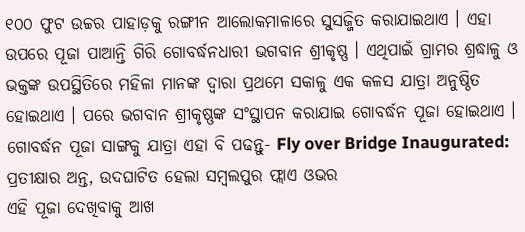୧୦୦ ଫୁଟ ଉଚ୍ଚର ପାହାଡ଼କୁ ରଙ୍ଗୀନ ଆଲୋକମାଳାରେ ସୁସଜ୍ଜିତ କରାଯାଇଥାଏ । ଏହା ଉପରେ ପୂଜା ପାଆନ୍ତି ଗିରି ଗୋବର୍ଦ୍ଧନଧାରୀ ଭଗବାନ ଶ୍ରୀକୃଷ୍ଣ । ଏଥିପାଇଁ ଗ୍ରାମର ଶ୍ରଦ୍ଧାଳୁ ଓ ଭକ୍ତଙ୍କ ଉପସ୍ଥିତିରେ ମହିଳା ମାନଙ୍କ ଦ୍ବାରା ପ୍ରଥମେ ସକାଳୁ ଏକ କଳସ ଯାତ୍ରା ଅନୁଷ୍ଠିତ ହୋଇଥାଏ । ପରେ ଭଗବାନ ଶ୍ରୀକୃଷ୍ଣଙ୍କ ସଂସ୍ଥାପନ କରାଯାଇ ଗୋବର୍ଦ୍ଧନ ପୂଜା ହୋଇଥାଏ ।
ଗୋବର୍ଦ୍ଧନ ପୂଜା ସାଙ୍ଗକୁ ଯାତ୍ରା ଏହା ବି ପଢନ୍ତୁ- Fly over Bridge Inaugurated: ପ୍ରତୀକ୍ଷାର ଅନ୍ତ, ଉଦଘାଟିତ ହେଲା ସମ୍ବଲପୁର ଫ୍ଲାଏ ଓଭର
ଏହି ପୂଜା ଦେଖିବାକୁ ଆଖ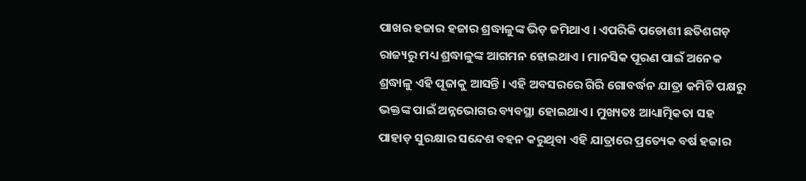ପାଖର ହଜାର ହଜାର ଶ୍ରଦ୍ଧାଳୁଙ୍କ ଭିଡ଼ ଜମିଥାଏ । ଏପରିକି ପଡୋଶୀ ଛତିଶଗଡ଼ ରାଜ୍ୟରୁ ମଧ୍ୟ ଶ୍ରଦ୍ଧାଳୁଙ୍କ ଆଗମନ ହୋଇଥାଏ । ମାନସିକ ପୂରଣ ପାଇଁ ଅନେକ ଶ୍ରଦ୍ଧାଳୁ ଏହି ପୂଜାକୁ ଆସନ୍ତି । ଏହି ଅବସରରେ ଗିରି ଗୋବର୍ଦ୍ଧନ ଯାତ୍ରା କମିଟି ପକ୍ଷରୁ ଭକ୍ତଙ୍କ ପାଇଁ ଅନ୍ନଭୋଗର ବ୍ୟବସ୍ଥା ହୋଇଥାଏ । ମୁଖ୍ୟତଃ ଆଧ୍ୟାତ୍ମିକତା ସହ ପାହାଡ଼ ସୁରକ୍ଷାର ସନ୍ଦେଶ ବହନ କରୁଥିବା ଏହି ଯାତ୍ରାରେ ପ୍ରତ୍ୟେକ ବର୍ଷ ହଜାର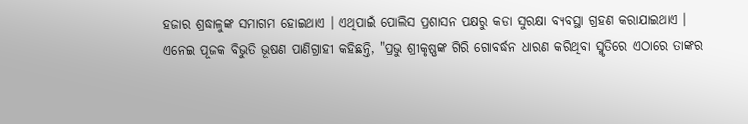ହଜାର ଶ୍ରଦ୍ଧାଳୁଙ୍କ ସମାଗମ ହୋଇଥାଏ । ଏଥିପାଇଁ ପୋଲିସ ପ୍ରଶାସନ ପକ୍ଷରୁ କଡା ସୁରକ୍ଷା ବ୍ୟବସ୍ଥା ଗ୍ରହଣ କରାଯାଇଥାଏ ।
ଏନେଇ ପୂଜକ ବିଭୁତି ଭୂଷଣ ପାଣିଗ୍ରାହୀ କହିଛନ୍ତି, "ପ୍ରଭୁ ଶ୍ରୀକୃଷ୍ଣଙ୍କ ଗିରି ଗୋବର୍ଦ୍ଧନ ଧାରଣ କରିଥିବା ସ୍ମୃତିରେ ଏଠାରେ ତାଙ୍କର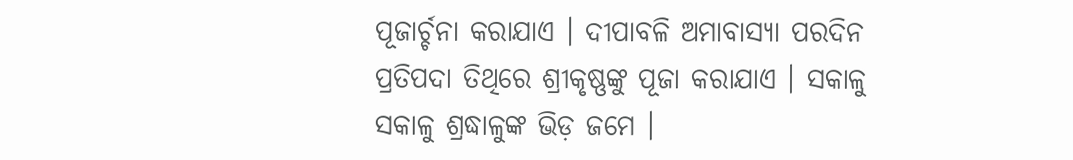ପୂଜାର୍ଚ୍ଚନା କରାଯାଏ । ଦୀପାବଳି ଅମାବାସ୍ୟା ପରଦିନ ପ୍ରତିପଦା ତିଥିରେ ଶ୍ରୀକୃଷ୍ଣଙ୍କୁ ପୂଜା କରାଯାଏ । ସକାଳୁ ସକାଳୁ ଶ୍ରଦ୍ଧାଳୁଙ୍କ ଭିଡ଼ ଜମେ ।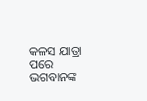କଳସ ଯାତ୍ରା ପରେ ଭଗବାନଙ୍କ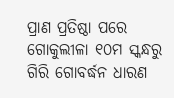ପ୍ରାଣ ପ୍ରତିଷ୍ଠା ପରେ ଗୋକୁଲୀଳା ୧୦ମ ସ୍କନ୍ଧରୁ ଗିରି ଗୋବର୍ଦ୍ଧନ ଧାରଣ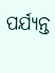ପର୍ଯ୍ୟନ୍ତ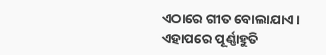ଏଠାରେ ଗୀତ ବୋଲାଯାଏ । ଏହାପରେ ପୂର୍ଣ୍ଣାହୁତି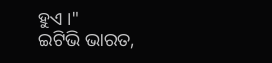ହୁଏ ।"
ଇଟିଭି ଭାରତ,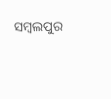ସମ୍ବଲପୁର